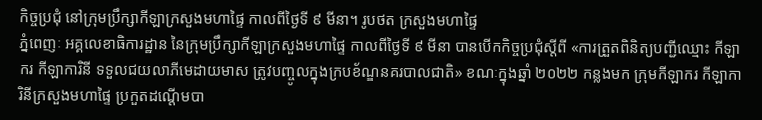កិច្ចប្រជុំ នៅក្រុមប្រឹក្សាកីឡាក្រសួងមហាផ្ទៃ កាលពីថ្ងៃទី ៩ មីនា។ រូបថត ក្រសួងមហាផ្ទៃ
ភ្នំពេញៈ អគ្គលេខាធិការដ្ឋាន នៃក្រុមប្រឹក្សាកីឡាក្រសួងមហាផ្ទៃ កាលពីថ្ងៃទី ៩ មីនា បានបើកកិច្ចប្រជុំស្តីពី «ការត្រួតពិនិត្យបញ្ជីឈ្មោះ កីឡាករ កីឡាការិនី ទទួលជយលាភីមេដាយមាស ត្រូវបញ្ចូលក្នុងក្របខ័ណ្ឌនគរបាលជាតិ» ខណៈក្នុងឆ្នាំ ២០២២ កន្លងមក ក្រុមកីឡាករ កីឡាការិនីក្រសួងមហាផ្ទៃ ប្រកួតដណ្តើមបា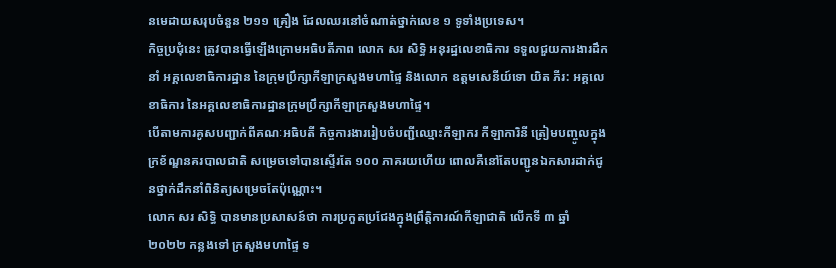នមេដាយសរុបចំនួន ២១១ គ្រឿង ដែលឈរនៅចំណាត់ថ្នាក់លេខ ១ ទូទាំងប្រទេស។
កិច្ចប្រជុំនេះ ត្រូវបានធ្វើឡើងក្រោមអធិបតីភាព លោក សរ សិទ្ធិ អនុរដ្ឋលេខាធិការ ទទួលជួយការងារដឹកនាំ អគ្គលេខាធិការដ្ឋាន នៃក្រុមប្រឹក្សាកីឡាក្រសួងមហាផ្ទៃ និងលោក ឧត្តមសេនីយ៍ទោ យិត ភីរ: អគ្គលេខាធិការ នៃអគ្គលេខាធិការដ្ឋានក្រុមប្រឹក្សាកីឡាក្រសួងមហាផ្ទៃ។
បើតាមការគូសបញ្ជាក់ពីគណៈអធិបតី កិច្ចការងាររៀបចំបញ្ជីឈ្មោះកីឡាករ កីឡាការិនី ត្រៀមបញ្ចូលក្នុងក្រខ័ណ្ឌនគរបាលជាតិ សម្រេចទៅបានស្ទើរតែ ១០០ ភាគរយហើយ ពោលគឺនៅតែបញ្ជូនឯកសារដាក់ជូនថ្នាក់ដឹកនាំពិនិត្យសម្រេចតែប៉ុណ្ណោះ។
លោក សរ សិទ្ធិ បានមានប្រសាសន៍ថា ការប្រកួតប្រជែងក្នុងព្រឹត្តិការណ៍កីឡាជាតិ លើកទី ៣ ឆ្នាំ ២០២២ កន្លងទៅ ក្រសួងមហាផ្ទៃ ទ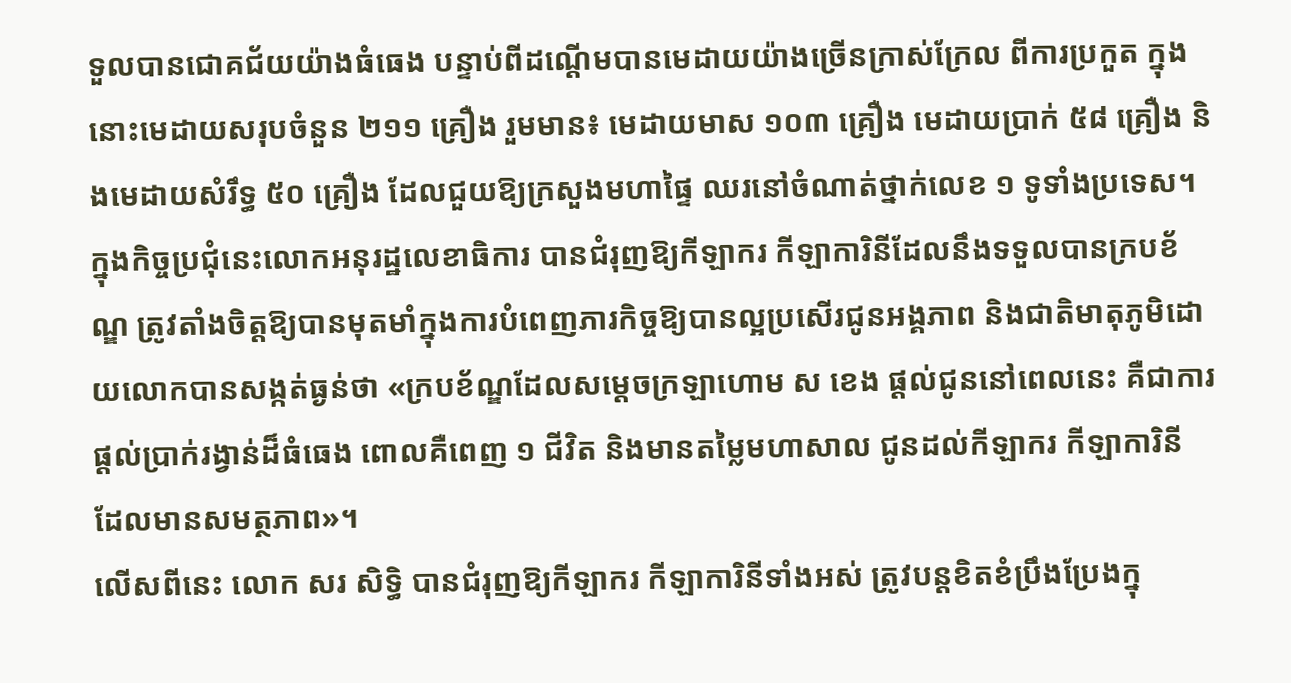ទួលបានជោគជ័យយ៉ាងធំធេង បន្ទាប់ពីដណ្តើមបានមេដាយយ៉ាងច្រើនក្រាស់ក្រែល ពីការប្រកួត ក្នុងនោះមេដាយសរុបចំនួន ២១១ គ្រឿង រួមមាន៖ មេដាយមាស ១០៣ គ្រឿង មេដាយប្រាក់ ៥៨ គ្រឿង និងមេដាយសំរឹទ្ធ ៥០ គ្រឿង ដែលជួយឱ្យក្រសួងមហាផ្ទៃ ឈរនៅចំណាត់ថ្នាក់លេខ ១ ទូទាំងប្រទេស។
ក្នុងកិច្ចប្រជុំនេះលោកអនុរដ្ឋលេខាធិការ បានជំរុញឱ្យកីឡាករ កីឡាការិនីដែលនឹងទទួលបានក្របខ័ណ្ឌ ត្រូវតាំងចិត្តឱ្យបានមុតមាំក្នុងការបំពេញភារកិច្ចឱ្យបានល្អប្រសើរជូនអង្គភាព និងជាតិមាតុភូមិដោយលោកបានសង្កត់ធ្ងន់ថា «ក្របខ័ណ្ឌដែលសម្តេចក្រឡាហោម ស ខេង ផ្តល់ជូននៅពេលនេះ គឺជាការផ្តល់ប្រាក់រង្វាន់ដ៏ធំធេង ពោលគឺពេញ ១ ជីវិត និងមានតម្លៃមហាសាល ជូនដល់កីឡាករ កីឡាការិនី ដែលមានសមត្ថភាព»។
លើសពីនេះ លោក សរ សិទ្ធិ បានជំរុញឱ្យកីឡាករ កីឡាការិនីទាំងអស់ ត្រូវបន្តខិតខំប្រឹងប្រែងក្នុ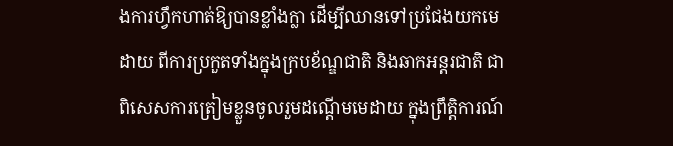ងការហ្វឹកហាត់ឱ្យបានខ្លាំងក្លា ដើម្បីឈានទៅប្រជែងយកមេដាយ ពីការប្រកួតទាំងក្នុងក្របខ័ណ្ឌជាតិ និងឆាកអន្តរជាតិ ជាពិសេសការត្រៀមខ្លួនចូលរួមដណ្តើមមេដាយ ក្នុងព្រឹត្តិការណ៍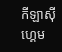កីឡាស៊ីហ្គេម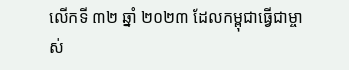លើកទី ៣២ ឆ្នាំ ២០២៣ ដែលកម្ពុជាធ្វើជាម្ចាស់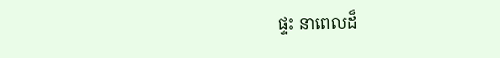ផ្ទះ នាពេលដ៏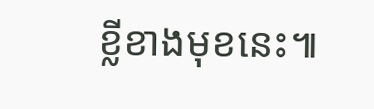ខ្លីខាងមុខនេះ៕